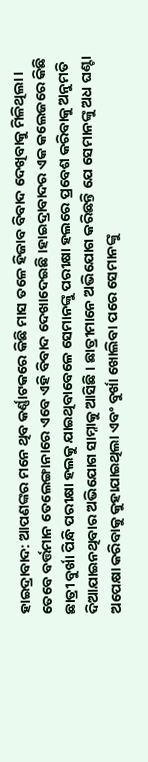ହାଇଦ୍ରାବାଦ: ଆପଣଙ୍କର ମନେ ଥିବ କର୍ଣ୍ଣାଟକରେ କିଛି ମାସ ତଳେ ହିଜାବ ବିବାଦ ଦେଖିବାକୁ ମିଳିଥିଲା । ତେବେ ବର୍ତ୍ତମାନ ତେଲେଙ୍ଗାନାରେ ଏବେ ଏହି ବିବାଦ ଦେଖାଦେଇଛି ।ହାଇଦ୍ରାବାଦର ଏକ କଲେଜରେ କିଛି ଛାତ୍ରୀ ବୁର୍ଖା ପିନ୍ଧି ପରୀକ୍ଷା ହଲକୁ ଯାଇଥିବାବେଳେ ସେମାନଙ୍କୁ ପରୀକ୍ଷା ହଲରେ ପ୍ରବେଶ କରିବାକୁ ଅନୁମତି ଦିଆଯାଇନଥିବାର ଅଭିଯୋଗ ସାମ୍ନାକୁ ଆସିଛି । ଛାତ୍ରୀମାନେ ଅଭିଯୋଗ କରିଛନ୍ତି ଯେ ସେମାନଙ୍କୁ ଅଧ ଘଣ୍ଟା ଅପେକ୍ଷା କରିବାକୁ କୁହାଯାଇଥିଲା ଏବଂ ବୁର୍ଖା ଖୋଲିବା ପରେ ସେମାନଙ୍କୁ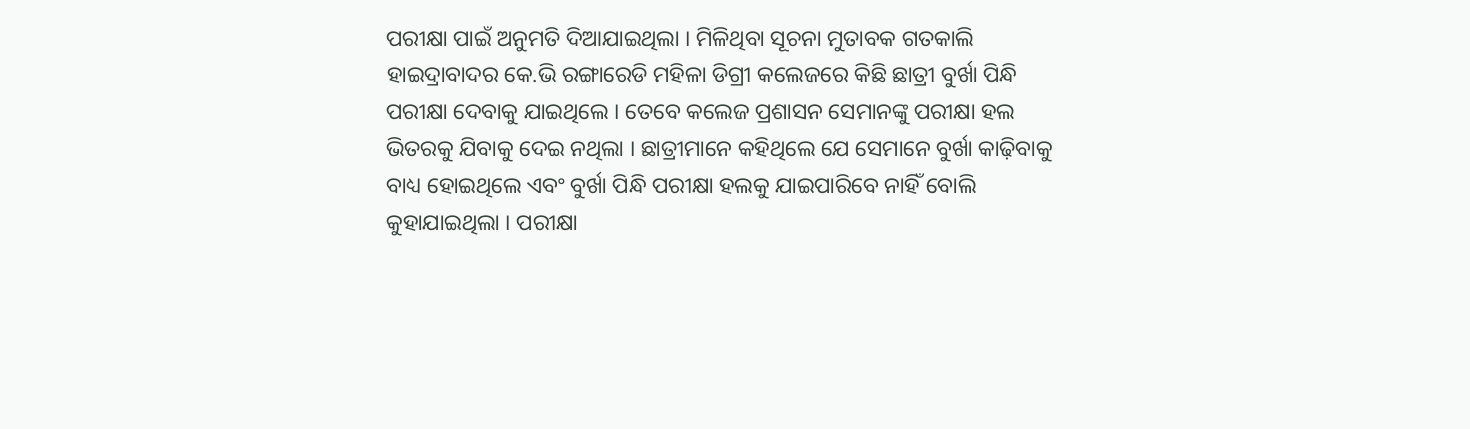ପରୀକ୍ଷା ପାଇଁ ଅନୁମତି ଦିଆଯାଇଥିଲା । ମିଳିଥିବା ସୂଚନା ମୁତାବକ ଗତକାଲି ହାଇଦ୍ରାବାଦର କେ.ଭି ରଙ୍ଗାରେଡି ମହିଳା ଡିଗ୍ରୀ କଲେଜରେ କିଛି ଛାତ୍ରୀ ବୁର୍ଖା ପିନ୍ଧି ପରୀକ୍ଷା ଦେବାକୁ ଯାଇଥିଲେ । ତେବେ କଲେଜ ପ୍ରଶାସନ ସେମାନଙ୍କୁ ପରୀକ୍ଷା ହଲ ଭିତରକୁ ଯିବାକୁ ଦେଇ ନଥିଲା । ଛାତ୍ରୀମାନେ କହିଥିଲେ ଯେ ସେମାନେ ବୁର୍ଖା କାଢ଼ିବାକୁ ବାଧ୍ୟ ହୋଇଥିଲେ ଏବଂ ବୁର୍ଖା ପିନ୍ଧି ପରୀକ୍ଷା ହଲକୁ ଯାଇପାରିବେ ନାହିଁ ବୋଲି କୁହାଯାଇଥିଲା । ପରୀକ୍ଷା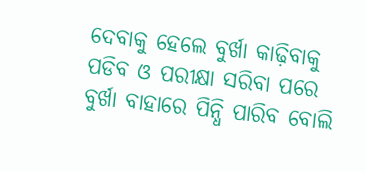ଦେବାକୁ ହେଲେ ବୁର୍ଖା କାଢ଼ିବାକୁ ପଡିବ ଓ ପରୀକ୍ଷା ସରିବା ପରେ ବୁର୍ଖା ବାହାରେ ପିନ୍ଧି ପାରିବ ବୋଲି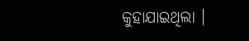କୁହାଯାଇଥିଲା ।